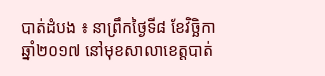បាត់ដំបង ៖ នាព្រឹកថ្ងៃទី៨ ខែវិច្ឆិកា ឆ្នាំ២០១៧ នៅមុខសាលាខេត្តបាត់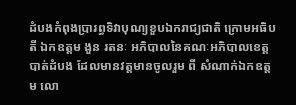ដំបងកំពុងប្រារព្ធទិវាបុណ្យខួបឯករាជ្យជាតិ ក្រោមអធិបតី ឯកឧត្តម ងួន រតនៈ អភិបាលនៃគណៈអភិបាលខេត្តបាត់ដំបង ដែលមានវត្តមានចូលរួម ពី សំណាក់ឯកឧត្ដម លោ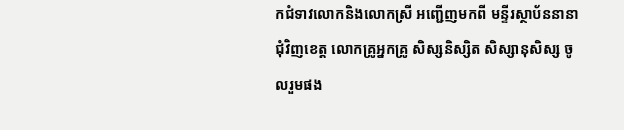កជំទាវលោកនិងលោកស្រី អញ្ជើញមកពី មន្ទីរស្ថាប័ននានាជុំវិញខេត្ត លោកគ្រូអ្នកគ្រូ សិស្សនិស្សិត សិស្សានុសិស្ស ចូលរួមផង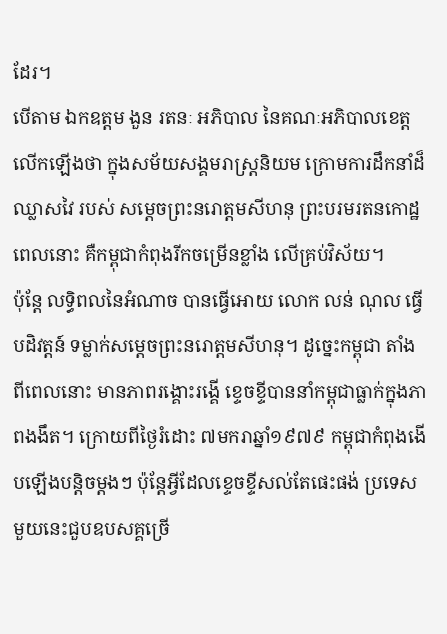ដែរ។
បើតាម ឯកឧត្តម ងួន រតនៈ អភិបាល នៃគណៈអភិបាលខេត្ត លើកឡើងថា ក្នុងសម័យសង្គមរាស្ត្រនិយម ក្រោមការដឹកនាំដ៏ឈ្លាសវៃ របស់ សម្ដេចព្រះនរោត្តមសីហនុ ព្រះបរមរតនកោដ្ឋ ពេលនោះ គឺកម្ពុជាកំពុងរីកចម្រើនខ្លាំង លើគ្រប់វិស័យ។
ប៉ុន្តែ លទ្ធិពលនៃអំណាច បានធ្វើអោយ លោក លន់ ណុល ធ្វើបដិវត្តន៍ ទម្លាក់សម្ដេចព្រះនរោត្តមសីហនុ។ ដូច្នេះកម្ពុជា តាំងពីពេលនោះ មានភាពរង្គោះរង្គើ ខ្ទេចខ្ទីបាននាំកម្ពុជាធ្លាក់ក្នុងភាពងងឹត។ ក្រោយពីថ្ងៃរំដោះ ៧មករាឆ្នាំ១៩៧៩ កម្ពុជាកំពុងងើបឡើងបន្តិចម្ដងៗ ប៉ុន្តែអ្វីដែលខ្ទេចខ្ទីសល់តែផេះផង់ ប្រទេសមួយនេះជួបឧបសគ្គច្រើ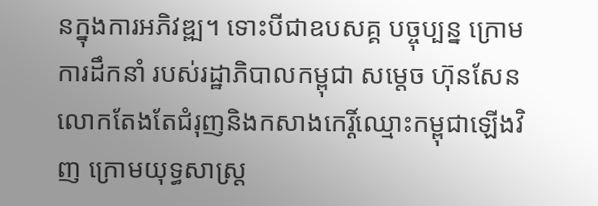នក្នុងការអភិវឌ្ឍ។ ទោះបីជាឧបសគ្គ បច្ចុប្បន្ន ក្រោមការដឹកនាំ របស់រដ្ឋាភិបាលកម្ពុជា សម្តេច ហ៊ុនសែន លោកតែងតែជំរុញនិងកសាងកេរ្តិ៍ឈ្មោះកម្ពុជាឡើងវិញ ក្រោមយុទ្ធសាស្ត្រ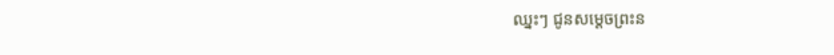ឈ្នះៗ ជូនសម្ដេចព្រះន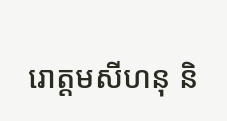រោត្តមសីហនុ និ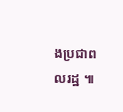ងប្រជាពលរដ្ឋ ៕